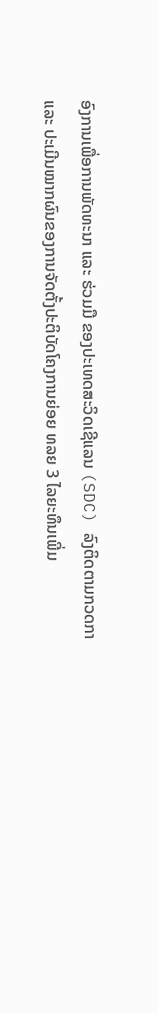ອົງການເພື່ອການພັດທະນາ ແລະ ຮ່ວມມື ຂອງປະເທດສະວິດເຊີແລນ (SDC) ລົງຕິດຕາມກວດກາ ແລະ ປະເມີນໝາກຜົນຂອງການຈັດຕັ້ງປະຕິບັດໂຄງການຍ່ອຍ ທລຍ 3 ໄລຍະທຶນເພີ່ມ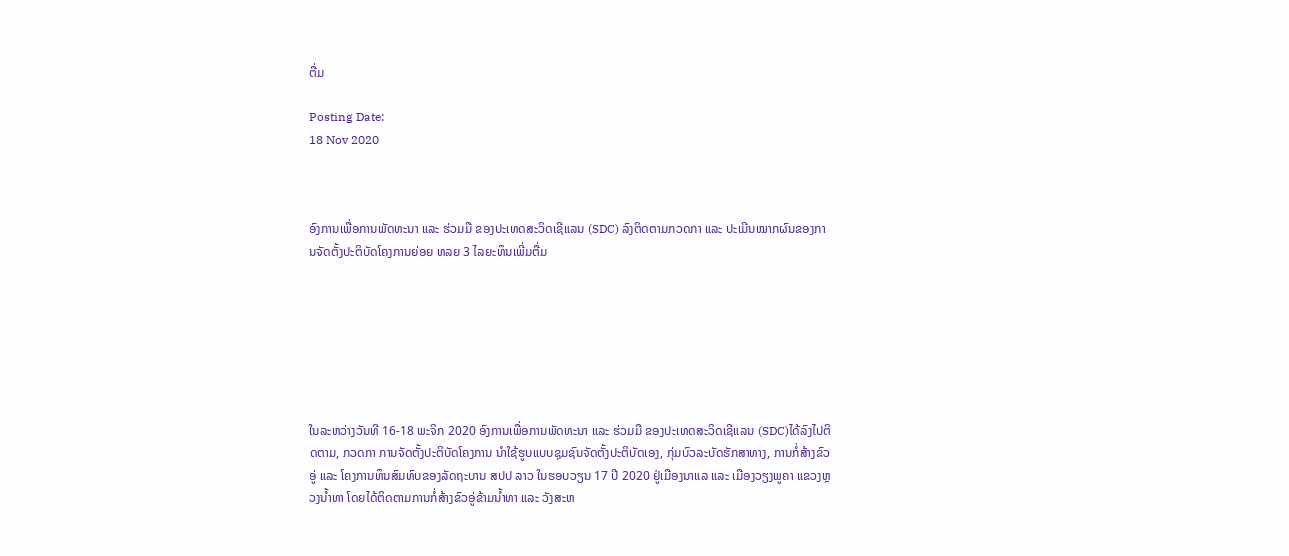ຕື່ມ

Posting Date:
18 Nov 2020



ອົງການເພື່ອການພັດທະນາ ແລະ ຮ່ວມມື ຂອງປະເທດສະວິດເຊີແລນ (SDC) ລົງຕິດຕາມກວດກາ ແລະ ປະເມີນໝາກຜົນຂອງການຈັດຕັ້ງປະຕິບັດໂຄງການຍ່ອຍ ທລຍ 3 ໄລຍະທຶນເພີ່ມຕື່ມ







ໃນລະຫວ່າງວັນທີ 16-18 ພະຈິກ 2020 ອົງການເພື່ອການພັດທະນາ ແລະ ຮ່ວມມື ຂອງປະເທດສະວິດເຊີແລນ (SDC)ໄດ້ລົງໄປຕິດຕາມ, ກວດກາ ການຈັດຕັ້ງປະຕິບັດໂຄງການ ນຳໃຊ້ຮູບແບບຊຸມຊົນຈັດຕັ້ງປະຕິບັດເອງ, ກຸ່ມບົວລະບັດຮັກສາທາງ, ການກໍ່ສ້າງຂົວອູ່ ແລະ ໂຄງການທຶນສົມທົບຂອງລັດຖະບານ ສປປ ລາວ ໃນຮອບວຽນ 17 ປີ 2020 ຢູ່ເມືອງນາແລ ແລະ ເມືອງວຽງພູຄາ ແຂວງຫຼວງນໍ້າທາ ໂດຍໄດ້ຕິດຕາມການກໍ່ສ້າງຂົວອູ່ຂ້າມນໍ້າທາ ແລະ ວັງສະຫ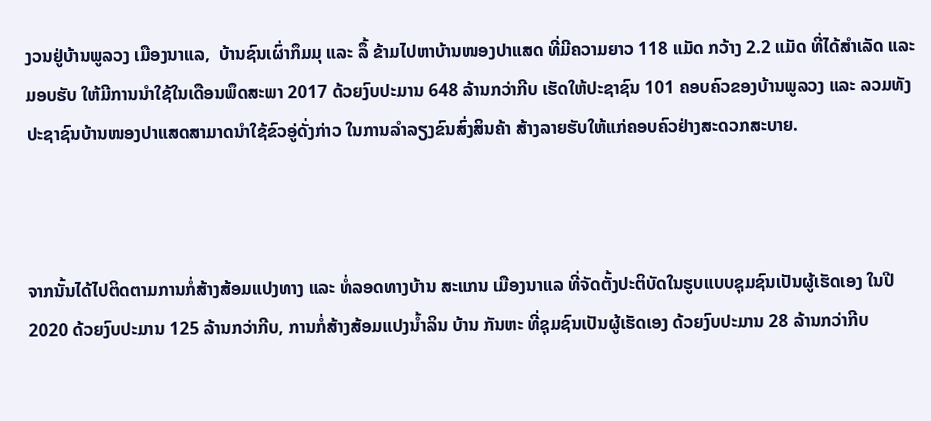ງວນຢູ່ບ້ານພູລວງ ເມືອງນາແລ,  ບ້ານຊົນເຜົ່າກຶມມຸ ແລະ ລຶ້ ຂ້າມໄປຫາບ້ານໜອງປາແສດ ທີ່ມີຄວາມຍາວ 118 ແມັດ ກວ້າງ 2.2 ແມັດ ທີ່ໄດ້ສໍາເລັດ ແລະ ມອບຮັບ ໃຫ້ມີການນໍາໃຊ້ໃນເດືອນພຶດສະພາ 2017 ດ້ວຍງົບປະມານ 648 ລ້ານກວ່າກີບ ເຮັດໃຫ້ປະຊາຊົນ 101 ຄອບຄົວຂອງບ້ານພູລວງ ແລະ ລວມທັງປະຊາຊົນບ້ານໜອງປາແສດສາມາດນໍາໃຊ້ຂົວອູ່ດັ່ງກ່າວ ໃນການລໍາລຽງຂົນສົ່ງສິນຄ້າ ສ້າງລາຍຮັບໃຫ້ແກ່ຄອບຄົວຢ່າງສະດວກສະບາຍ.



ຈາກນັ້ນໄດ້ໄປຕິດຕາມການກໍ່ສ້າງສ້ອມແປງທາງ ແລະ ທໍ່ລອດທາງບ້ານ ສະແກນ ເມືອງນາແລ ທີ່ຈັດຕັ້ງປະຕິບັດໃນຮູບແບບຊຸມຊົນເປັນຜູ້ເຮັດເອງ ໃນປີ 2020 ດ້ວຍງົບປະມານ 125 ລ້ານກວ່າກີບ, ການກໍ່ສ້າງສ້ອມແປງນໍ້າລິນ ບ້ານ ກັນຫະ ທີ່ຊຸມຊົນເປັນຜູ້ເຮັດເອງ ດ້ວຍງົບປະມານ 28 ລ້ານກວ່າກີບ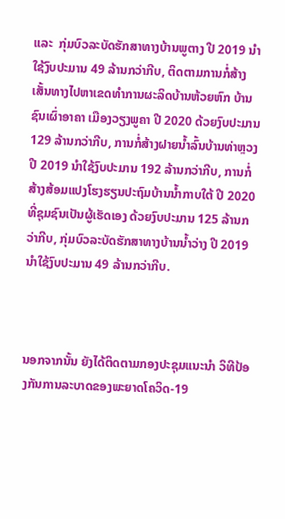ແລະ  ກຸ່ມບົວລະບັດຮັກສາທາງບ້ານພູຕາງ ປີ 2019 ນໍາໃຊ້ງົບປະມານ 49 ລ້ານກວ່າກີບ, ຕິດຕາມການກໍ່ສ້າງເສັ້ນທາງໄປຫາເຂດທໍາການຜະລິດບ້ານຫ້ວຍຫົກ ບ້ານຊົນເຜົ່າອາຄາ ເມືອງວຽງພູຄາ ປີ 2020 ດ້ວຍງົບປະມານ 129 ລ້ານກວ່າກີບ, ການກໍ່ສ້າງຝາຍນໍ້າລົ້ນບ້ານທ່າຫຼວງ ປີ 2019 ນໍາໃຊ້ງົບປະມານ 192 ລ້ານກວ່າກີບ, ການກໍ່ສ້າງສ້ອມແປງໂຮງຮຽນປະຖົມບ້ານນໍ້າກາບໃຕ້ ປີ 2020 ທີ່ຊຸມຊົນເປັນຜູ້ເຮັດເອງ ດ້ວຍງົບປະມານ 125 ລ້ານກວ່າກີບ, ກຸ່ມບົວລະບັດຮັກສາທາງບ້ານນໍ້າວ່າງ ປີ 2019 ນໍາໃຊ້ງົບປະມານ 49 ລ້ານກວ່າກີບ.



ນອກຈາກນັ້ນ ຍັງໄດ້ຕິດຕາມກອງປະຊຸມແນະນໍາ ວິທີປ້ອງກັນການລະບາດຂອງພະຍາດໂຄວິດ-19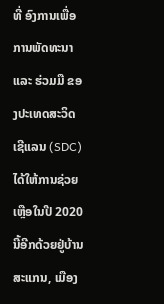ທີ່ ອົງການເພື່ອການພັດທະນາ ແລະ ຮ່ວມມື ຂອງປະເທດສະວິດເຊີແລນ (SDC) ໄດ້ໃຫ້ການຊ່ວຍເຫຼືອໃນປີ 2020 ນີ້ອີກດ້ວຍຢູ່ບ້ານສະແກນ, ເມືອງ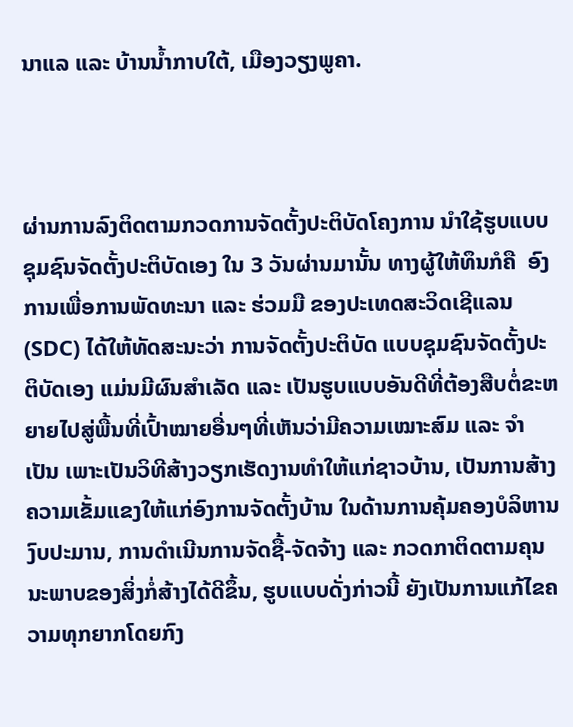ນາແລ ແລະ ບ້ານນໍ້າກາບໃຕ້, ເມືອງວຽງພູຄາ.



ຜ່ານການລົງຕິດຕາມກວດການຈັດຕັ້ງປະຕິບັດໂຄງການ ນຳໃຊ້ຮູບແບບຊຸມຊົນຈັດຕັ້ງປະຕິບັດເອງ ໃນ 3 ວັນຜ່ານມານັ້ນ ທາງຜູ້ໃຫ້ທຶນກໍຄື  ອົງການເພື່ອການພັດທະນາ ແລະ ຮ່ວມມື ຂອງປະເທດສະວິດເຊີແລນ (SDC) ໄດ້ໃຫ້ທັດສະນະວ່າ ການຈັດຕັ້ງປະຕິບັດ ແບບຊຸມຊົນຈັດຕັ້ງປະຕິບັດເອງ ແມ່ນມີຜົນສໍາເລັດ ແລະ ເປັນຮູບແບບອັນດີທີ່ຕ້ອງສືບຕໍ່ຂະຫຍາຍໄປສູ່ພື້ນທີ່ເປົ້າໝາຍອື່ນໆທີ່ເຫັນວ່າມີຄວາມເໝາະສົມ ແລະ ຈໍາເປັນ ເພາະເປັນວິທີສ້າງວຽກເຮັດງານທຳໃຫ້ແກ່ຊາວບ້ານ, ເປັນການສ້າງຄວາມເຂັ້ມແຂງໃຫ້ແກ່ອົງການຈັດຕັ້ງບ້ານ ໃນດ້ານການຄຸ້ມຄອງບໍລິຫານງົບປະມານ, ການດຳເນີນການຈັດຊື້-ຈັດຈ້າງ ແລະ ກວດກາຕິດຕາມຄຸນນະພາບຂອງສິ່ງກໍ່ສ້າງໄດ້ດີຂຶ້ນ, ຮູບແບບດັ່ງກ່າວນີ້ ຍັງເປັນການແກ້ໄຂຄວາມທຸກຍາກໂດຍກົງ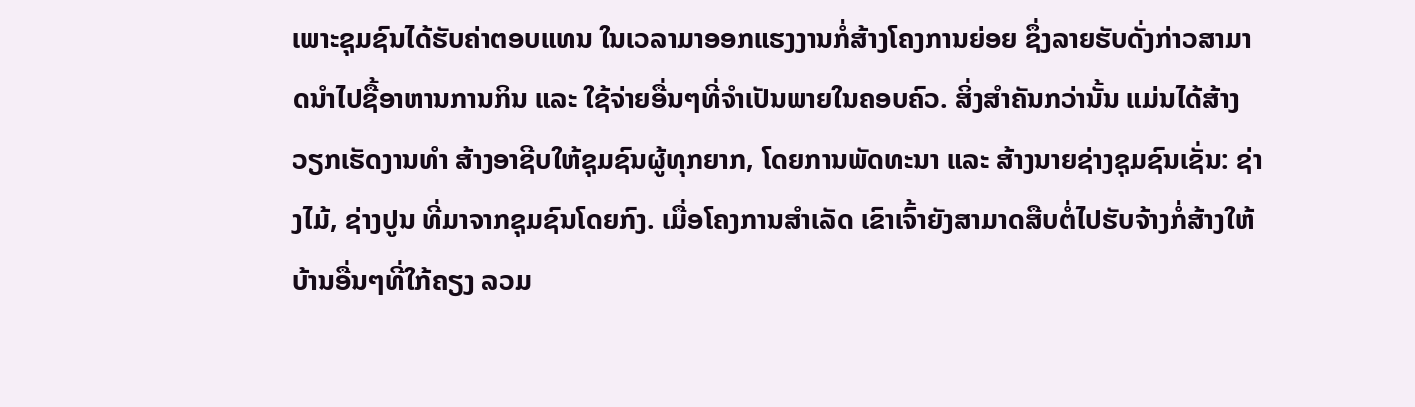ເພາະຊຸມຊົນໄດ້ຮັບຄ່າຕອບແທນ ໃນເວລາມາອອກແຮງງານກໍ່ສ້າງໂຄງການຍ່ອຍ ຊຶ່ງລາຍຮັບດັ່ງກ່າວສາມາດນໍາໄປຊື້ອາຫານການກິນ ແລະ ໃຊ້ຈ່າຍອື່ນໆທີ່ຈຳເປັນພາຍໃນຄອບຄົວ. ສິ່ງສຳຄັນກວ່ານັ້ນ ແມ່ນໄດ້ສ້າງວຽກເຮັດງານທໍາ ສ້າງອາຊີບໃຫ້ຊຸມຊົນຜູ້ທຸກຍາກ, ໂດຍການພັດທະນາ ແລະ ສ້າງນາຍຊ່າງຊຸມຊົນເຊັ່ນ: ຊ່າງໄມ້, ຊ່າງປູນ ທີ່ມາຈາກຊຸມຊົນໂດຍກົງ. ເມື່ອໂຄງການສໍາເລັດ ເຂົາເຈົ້າຍັງສາມາດສືບຕໍ່ໄປຮັບຈ້າງກໍ່ສ້າງໃຫ້ບ້ານອື່ນໆທີ່ໃກ້ຄຽງ ລວມ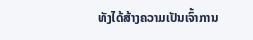ທັງໄດ້ສ້າງຄວາມເປັນເຈົ້າການ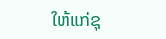ໃຫ້ແກ່ຊຸ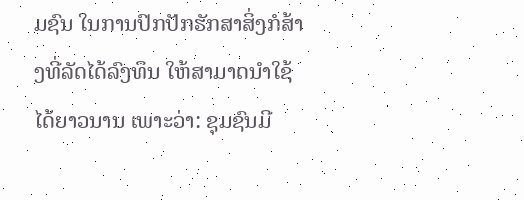ມຊົນ ໃນການປົກປັກຮັກສາສິ່ງກໍສ້າງທີ່ລັດໄດ້ລົງທຶນ ໃຫ້ສາມາດນຳໃຊ້ໄດ້ຍາວນານ ເພາະວ່າ: ຊຸມຊົນມີ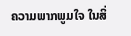ຄວາມພາກພູມໃຈ ໃນສິ່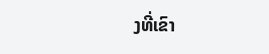ງທີ່ເຂົາ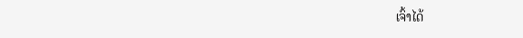ເຈົ້າໄດ້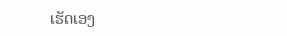ເຮັດເອງ